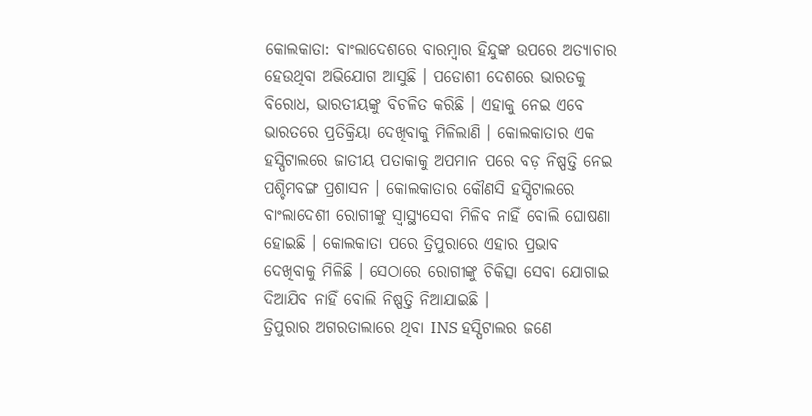କୋଲକାତା: ବାଂଲାଦେଶରେ ବାରମ୍ବାର ହିନ୍ଦୁଙ୍କ ଉପରେ ଅତ୍ୟାଚାର ହେଉଥିବା ଅଭିଯୋଗ ଆସୁଛି । ପଡୋଶୀ ଦେଶରେ ଭାରତକୁ ବିରୋଧ, ଭାରତୀୟଙ୍କୁ ବିଚଳିତ କରିଛି । ଏହାକୁ ନେଇ ଏବେ ଭାରତରେ ପ୍ରତିକ୍ରିୟା ଦେଖିବାକୁ ମିଳିଲାଣି । କୋଲକାତାର ଏକ ହସ୍ପିଟାଲରେ ଜାତୀୟ ପତାକାକୁ ଅପମାନ ପରେ ବଡ଼ ନିଷ୍ପତ୍ତି ନେଇ ପଶ୍ଚିମବଙ୍ଗ ପ୍ରଶାସନ । କୋଲକାତାର କୌଣସି ହସ୍ପିଟାଲରେ ବାଂଲାଦେଶୀ ରୋଗୀଙ୍କୁ ସ୍ବାସ୍ଥ୍ୟସେବା ମିଳିବ ନାହିଁ ବୋଲି ଘୋଷଣା ହୋଇଛି । କୋଲକାତା ପରେ ତ୍ରିପୁରାରେ ଏହାର ପ୍ରଭାବ ଦେଖିବାକୁ ମିଳିଛି । ସେଠାରେ ରୋଗୀଙ୍କୁ ଚିକିତ୍ସା ସେବା ଯୋଗାଇ ଦିଆଯିବ ନାହିଁ ବୋଲି ନିଷ୍ପତ୍ତି ନିଆଯାଇଛି ।
ତ୍ରିପୁରାର ଅଗରତାଲାରେ ଥିବା INS ହସ୍ପିଟାଲର ଜଣେ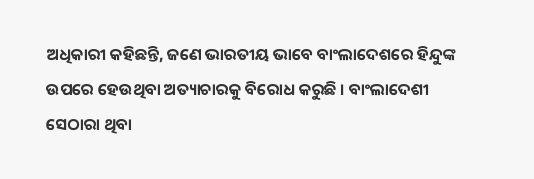ଅଧିକାରୀ କହିଛନ୍ତି, ଜଣେ ଭାରତୀୟ ଭାବେ ବାଂଲାଦେଶରେ ହିନ୍ଦୁଙ୍କ ଉପରେ ହେଉଥିବା ଅତ୍ୟାଚାରକୁ ବିରୋଧ କରୁଛି । ବାଂଲାଦେଶୀ ସେଠାରା ଥିବା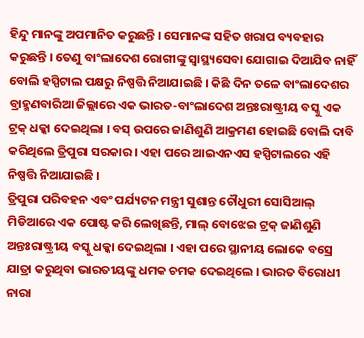ହିନ୍ଦୁ ମାନଙ୍କୁ ଅପମାନିତ କରୁଛନ୍ତି । ସେମାନଙ୍କ ସହିତ ଖରାପ ବ୍ୟବହାର କରୁଛନ୍ତି । ତେଣୁ ବାଂଲାଦେଶ ରୋଗୀଙ୍କୁ ସ୍ବାସ୍ଥ୍ୟସେବା ଯୋଗାଇ ଦିଆଯିବ ନାହିଁ ବୋଲି ହସ୍ପିଟାଲ ପକ୍ଷରୁ ନିଷ୍ପତ୍ତି ନିଆଯାଇଛି । କିଛି ଦିନ ତଳେ ବାଂଲାଦେଶର ବ୍ରାହ୍ମଣବାରିଆ ଜିଲ୍ଲାରେ ଏକ ଭାରତ-ବାଂଲାଦେଶ ଅନ୍ତଃରାଷ୍ଟ୍ରୀୟ ବସ୍କୁ ଏକ ଟ୍ରକ୍ ଧକ୍କା ଦେଇଥିଲା । ବସ୍ ଉପରେ ଜାଣିଶୁଣି ଆକ୍ରମଣ ହୋଇଛି ବୋଲି ଦାବି କରିଥିଲେ ତ୍ରିପୁରା ସରକାର । ଏହା ପରେ ଆଇଏନଏସ ହସ୍ପିଟାଲରେ ଏହି ନିଷ୍ପତ୍ତି ନିଆଯାଇଛି ।
ତ୍ରିପୁରା ପରିବହନ ଏବଂ ପର୍ଯ୍ୟଟନ ମନ୍ତ୍ରୀ ସୁଶାନ୍ତ ଚୌଧୁରୀ ସୋସିଆଲ୍ ମିଡିଆରେ ଏକ ପୋଷ୍ଟ କରି ଲେଖିଛନ୍ତି, ମାଲ୍ ବୋଝେଇ ଟ୍ରକ୍ ଜାଣିଶୁଣି ଅନ୍ତଃରାଷ୍ଟ୍ରୀୟ ବସ୍କୁ ଧକ୍କା ଦେଇଥିଲା । ଏହା ପରେ ସ୍ଥାନୀୟ ଲୋକେ ବସ୍ରେ ଯାତ୍ରା କରୁଥିବା ଭାରତୀୟଙ୍କୁ ଧମକ ଚମକ ଦେଇଥିଲେ । ଭାରତ ବିରୋଧୀ ନାରା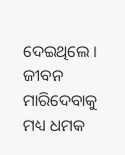ଦେଇଥିଲେ । ଜୀବନ ମାରିଦେବାକୁ ମଧ୍ୟ ଧମକ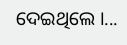ଦେଇଥିଲେ ।...